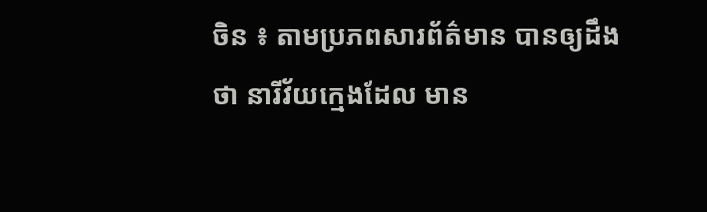ចិន ៖ តាមប្រភពសារព័ត៌មាន បានឲ្យដឹងថា នារីវ័យក្មេងដែល មាន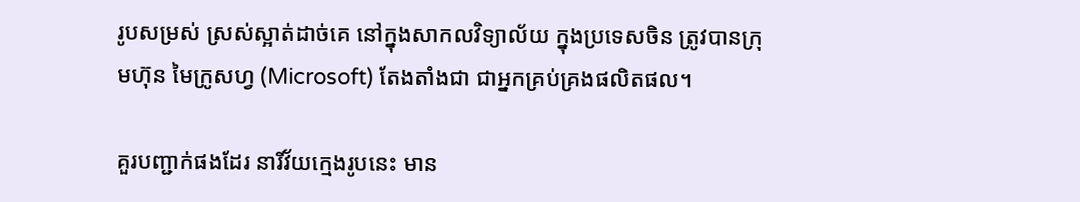រូបសម្រស់ ស្រស់ស្អាត់ដាច់គេ នៅក្នុងសាកលវិទ្យាល័យ ក្នុងប្រទេសចិន ត្រូវបានក្រុមហ៊ុន មៃក្រូសហ្វ (Microsoft) តែងតាំងជា ជាអ្នកគ្រប់គ្រងផលិតផល។

គួរបញ្ជាក់ផងដែរ នារីវ័យក្មេងរូបនេះ មាន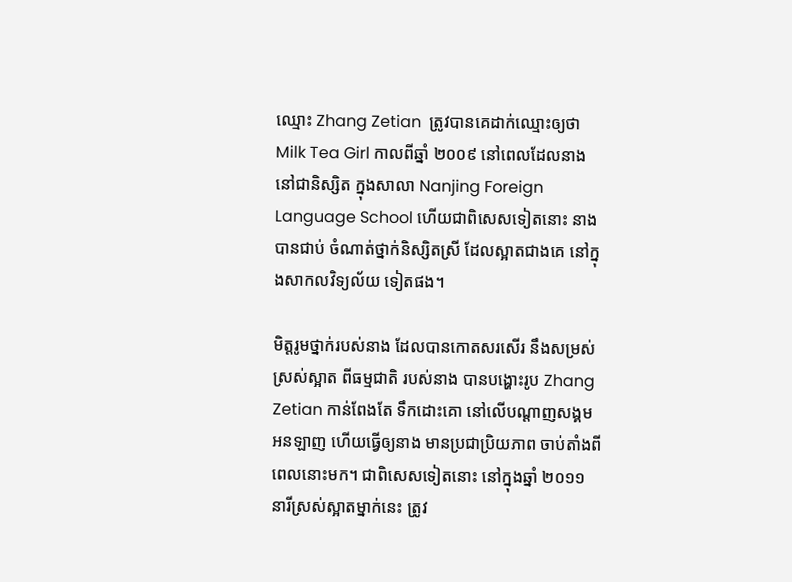ឈ្មោះ Zhang Zetian  ត្រូវបានគេដាក់ឈ្មោះឲ្យថា Milk Tea Girl កាលពីឆ្នាំ ២០០៩ នៅពេលដែលនាង នៅជានិស្សិត ក្នុងសាលា Nanjing Foreign Language School ហើយជាពិសេសទៀតនោះ នាងបានជាប់ ចំណាត់ថ្នាក់និស្សិតស្រី ដែលស្អាតជាងគេ នៅក្នុងសាកលវិទ្យល័យ ទៀតផង។

មិត្តរូមថ្នាក់របស់នាង ដែលបានកោតសរសើរ នឹងសម្រស់ស្រស់ស្អាត ពីធម្មជាតិ របស់នាង បានបង្ហោះរូប Zhang Zetian កាន់ពែងតែ ទឹកដោះគោ នៅលើបណ្តាញសង្គម អនឡាញ ហើយធ្វើឲ្យនាង មានប្រជាប្រិយភាព ចាប់តាំងពីពេលនោះមក។ ជាពិសេសទៀតនោះ នៅក្នុងឆ្នាំ ២០១១ នារីស្រស់ស្អាតម្នាក់នេះ ត្រូវ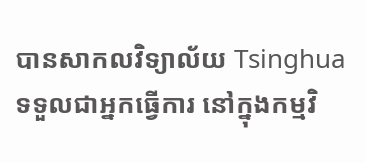បានសាកលវិទ្យាល័យ Tsinghua  ទទួលជាអ្នកធ្វើការ នៅក្នុងកម្មវិ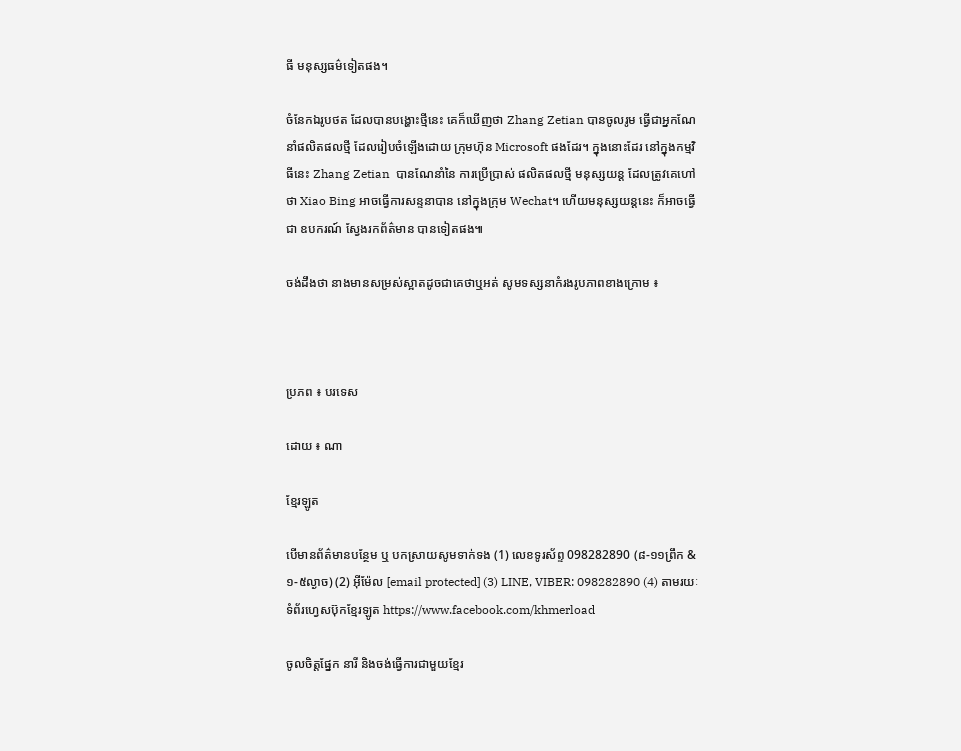ធី មនុស្សធម៌ទៀតផង។

ចំនែកឯរូបថត ដែលបានបង្ហោះថ្មីនេះ គេក៏ឃើញថា Zhang Zetian បានចូលរូម ធ្វើជាអ្នកណែនាំផលិតផលថ្មី ដែលរៀបចំឡើងដោយ ក្រុមហ៊ុន Microsoft ផងដែរ។ ក្នុងនោះដែរ នៅក្នុងកម្មវិធីនេះ Zhang Zetian  បានណែនាំនៃ ការប្រើប្រាស់ ផលិតផលថ្មី មនុស្សយន្ត ដែលត្រូវគេហៅថា Xiao Bing អាចធ្វើការសន្ទនាបាន នៅក្នុងក្រុម Wechat។ ហើយមនុស្សយន្តនេះ ក៏អាចធ្វើជា ឧបករណ៍ ស្វែងរកព័ត៌មាន បានទៀតផង៕

ចង់ដឹងថា នាងមានសម្រស់ស្អាតដូចជាគេថាឬអត់ សូមទស្សនាកំរងរូបភាពខាងក្រោម ៖



ប្រភព ៖ បរទេស

ដោយ ៖ ណា

ខ្មែរឡូត

បើមានព័ត៌មានបន្ថែម ឬ បកស្រាយសូមទាក់ទង (1) លេខទូរស័ព្ទ 098282890 (៨-១១ព្រឹក & ១-៥ល្ងាច) (2) អ៊ីម៉ែល [email protected] (3) LINE, VIBER: 098282890 (4) តាមរយៈទំព័រហ្វេសប៊ុកខ្មែរឡូត https://www.facebook.com/khmerload

ចូលចិត្តផ្នែក នារី និងចង់ធ្វើការជាមួយខ្មែរ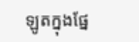ឡូតក្នុងផ្នែ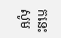កនេះ សូម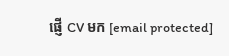ផ្ញើ CV មក [email protected]